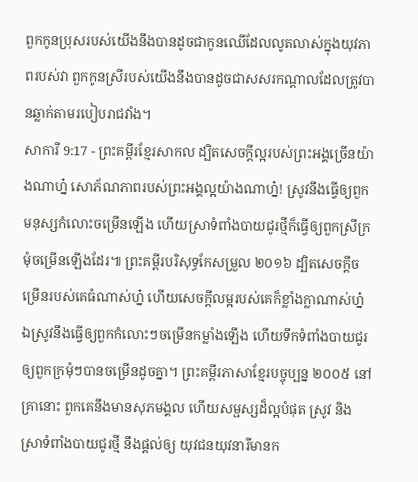ពួកកូនប្រុសរបស់យើងនឹងបានដូចជាកូនឈើដែលលូតលាស់ក្នុងយុវភាពរបស់វា ពួកកូនស្រីរបស់យើងនឹងបានដូចជាសសរកណ្ដាលដែលត្រូវបានឆ្លាក់តាមរបៀបរាជវាំង។
សាការី 9:17 - ព្រះគម្ពីរខ្មែរសាកល ដ្បិតសេចក្ដីល្អរបស់ព្រះអង្គច្រើនយ៉ាងណាហ្ន៎ សោភ័ណភាពរបស់ព្រះអង្គល្អយ៉ាងណាហ្ន៎! ស្រូវនឹងធ្វើឲ្យពួកមនុស្សកំលោះចម្រើនឡើង ហើយស្រាទំពាំងបាយជូរថ្មីក៏ធ្វើឲ្យពួកស្រីក្រមុំចម្រើនឡើងដែរ៕ ព្រះគម្ពីរបរិសុទ្ធកែសម្រួល ២០១៦ ដ្បិតសេចក្ដីចម្រើនរបស់គេធំណាស់ហ្ន៎ ហើយសេចក្ដីលម្អរបស់គេក៏ខ្លាំងក្លាណាស់ហ្ន៎ ឯស្រូវនឹងធ្វើឲ្យពួកកំលោះៗចម្រើនកម្លាំងឡើង ហើយទឹកទំពាំងបាយជូរ ឲ្យពួកក្រមុំៗបានចម្រើនដូចគ្នា។ ព្រះគម្ពីរភាសាខ្មែរបច្ចុប្បន្ន ២០០៥ នៅគ្រានោះ ពួកគេនឹងមានសុភមង្គល ហើយសម្ផស្សដ៏ល្អបំផុត ស្រូវ និងស្រាទំពាំងបាយជូរថ្មី នឹងផ្ដល់ឲ្យ យុវជនយុវនារីមានក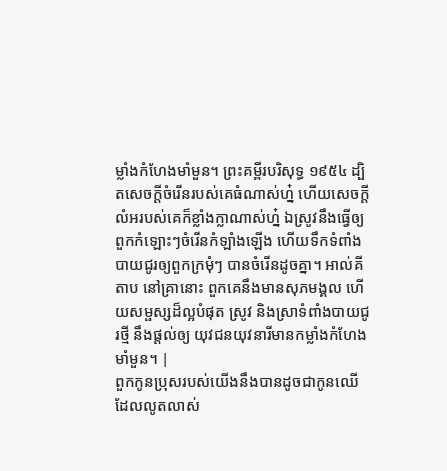ម្លាំងកំហែងមាំមួន។ ព្រះគម្ពីរបរិសុទ្ធ ១៩៥៤ ដ្បិតសេចក្ដីចំរើនរបស់គេធំណាស់ហ្ន៎ ហើយសេចក្ដីលំអរបស់គេក៏ខ្លាំងក្លាណាស់ហ្ន៎ ឯស្រូវនឹងធ្វើឲ្យពួកកំឡោះៗចំរើនកំឡាំងឡើង ហើយទឹកទំពាំងបាយជូរឲ្យពួកក្រមុំៗ បានចំរើនដូចគ្នា។ អាល់គីតាប នៅគ្រានោះ ពួកគេនឹងមានសុភមង្គល ហើយសម្ផស្សដ៏ល្អបំផុត ស្រូវ និងស្រាទំពាំងបាយជូរថ្មី នឹងផ្តល់ឲ្យ យុវជនយុវនារីមានកម្លាំងកំហែងមាំមួន។ |
ពួកកូនប្រុសរបស់យើងនឹងបានដូចជាកូនឈើដែលលូតលាស់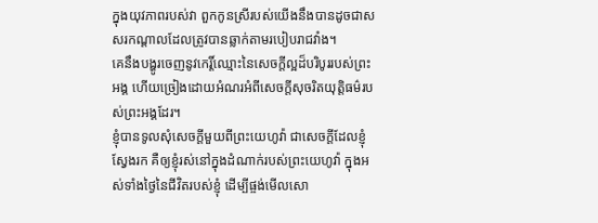ក្នុងយុវភាពរបស់វា ពួកកូនស្រីរបស់យើងនឹងបានដូចជាសសរកណ្ដាលដែលត្រូវបានឆ្លាក់តាមរបៀបរាជវាំង។
គេនឹងបង្ហូរចេញនូវកេរ្តិ៍ឈ្មោះនៃសេចក្ដីល្អដ៏បរិបូររបស់ព្រះអង្គ ហើយច្រៀងដោយអំណរអំពីសេចក្ដីសុចរិតយុត្តិធម៌របស់ព្រះអង្គដែរ។
ខ្ញុំបានទូលសុំសេចក្ដីមួយពីព្រះយេហូវ៉ា ជាសេចក្ដីដែលខ្ញុំស្វែងរក គឺឲ្យខ្ញុំរស់នៅក្នុងដំណាក់របស់ព្រះយេហូវ៉ា ក្នុងអស់ទាំងថ្ងៃនៃជីវិតរបស់ខ្ញុំ ដើម្បីផ្ចង់មើលសោ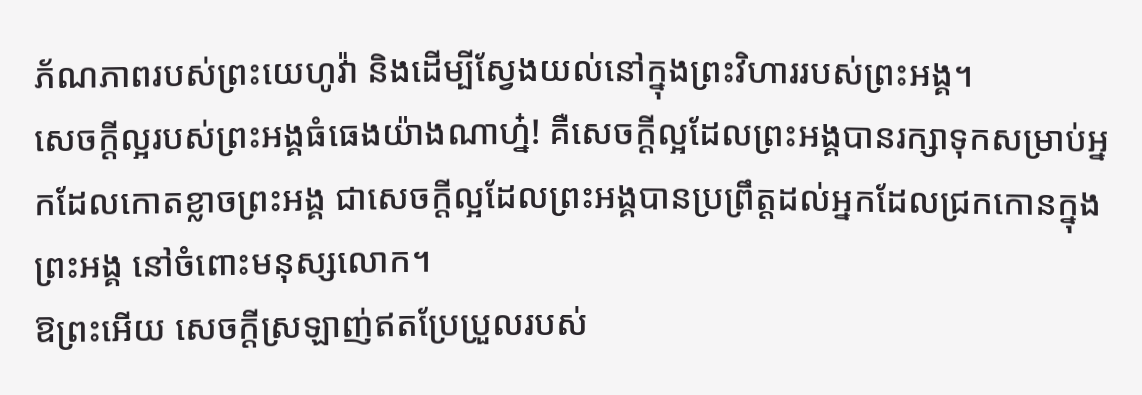ភ័ណភាពរបស់ព្រះយេហូវ៉ា និងដើម្បីស្វែងយល់នៅក្នុងព្រះវិហាររបស់ព្រះអង្គ។
សេចក្ដីល្អរបស់ព្រះអង្គធំធេងយ៉ាងណាហ្ន៎! គឺសេចក្ដីល្អដែលព្រះអង្គបានរក្សាទុកសម្រាប់អ្នកដែលកោតខ្លាចព្រះអង្គ ជាសេចក្ដីល្អដែលព្រះអង្គបានប្រព្រឹត្តដល់អ្នកដែលជ្រកកោនក្នុងព្រះអង្គ នៅចំពោះមនុស្សលោក។
ឱព្រះអើយ សេចក្ដីស្រឡាញ់ឥតប្រែប្រួលរបស់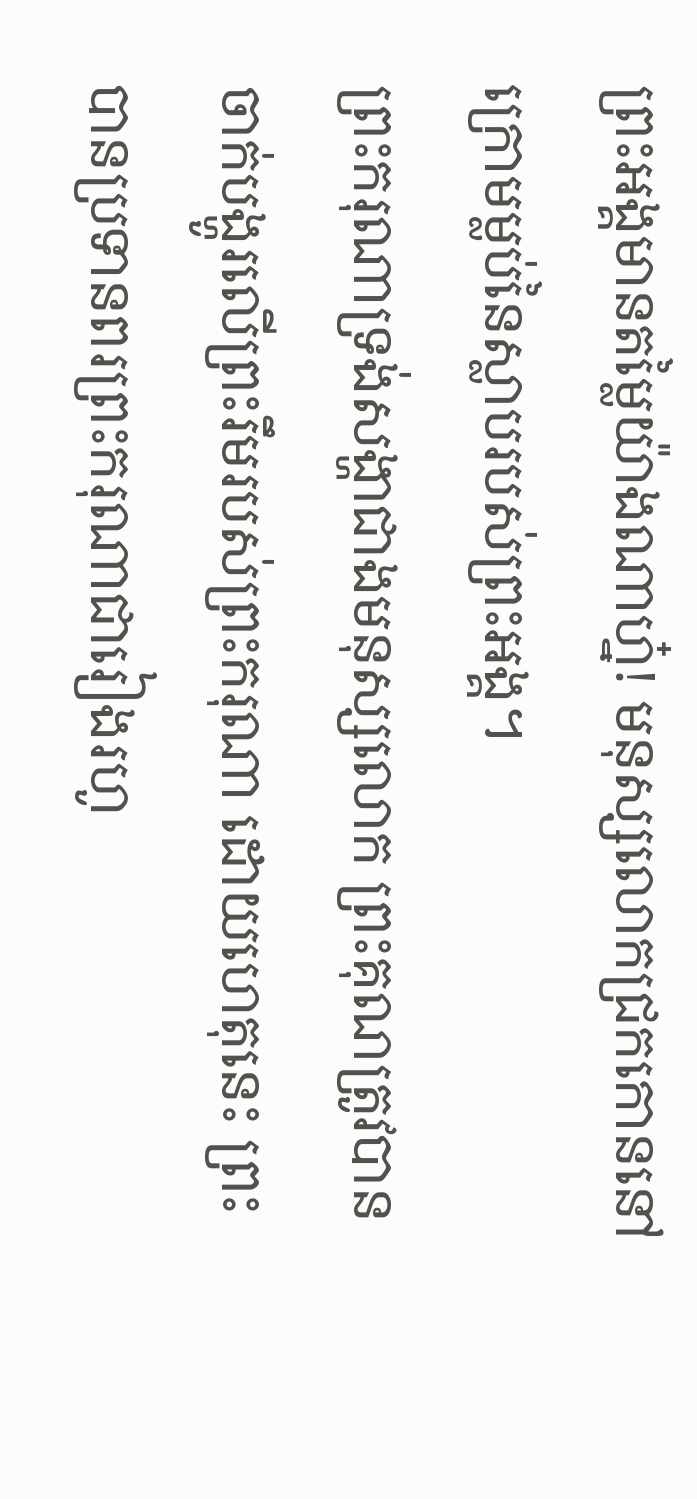ព្រះអង្គមានតម្លៃយ៉ាងណាហ្ន៎! មនុស្សលោកជ្រកកោននៅក្រោមម្លប់នៃស្លាបរបស់ព្រះអង្គ។
ព្រះករុណាទ្រង់សង្ហាជាងមនុស្សលោក ព្រះគុណត្រូវបានចាក់បង្ហូរលើព្រះរឹមរបស់ព្រះករុណា ដោយហេតុនេះ ព្រះបានប្រទានពរព្រះករុណាជារៀងរហូ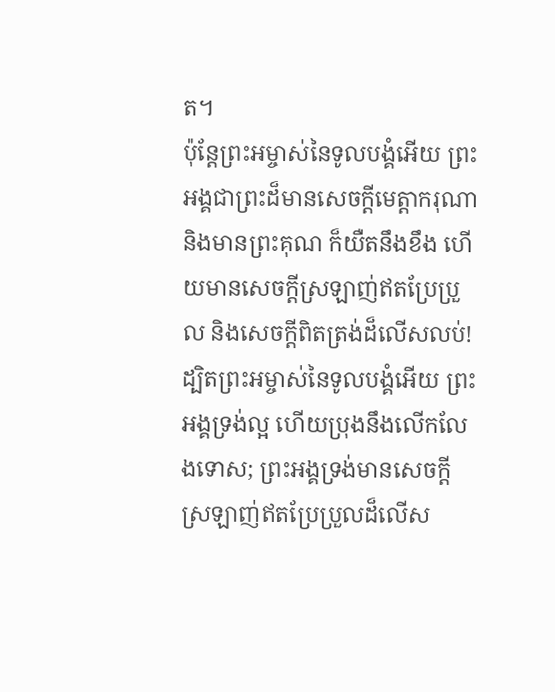ត។
ប៉ុន្តែព្រះអម្ចាស់នៃទូលបង្គំអើយ ព្រះអង្គជាព្រះដ៏មានសេចក្ដីមេត្តាករុណា និងមានព្រះគុណ ក៏យឺតនឹងខឹង ហើយមានសេចក្ដីស្រឡាញ់ឥតប្រែប្រួល និងសេចក្ដីពិតត្រង់ដ៏លើសលប់!
ដ្បិតព្រះអម្ចាស់នៃទូលបង្គំអើយ ព្រះអង្គទ្រង់ល្អ ហើយប្រុងនឹងលើកលែងទោស; ព្រះអង្គទ្រង់មានសេចក្ដីស្រឡាញ់ឥតប្រែប្រួលដ៏លើស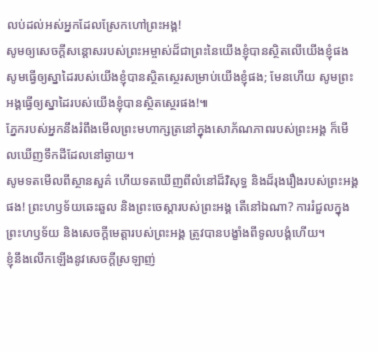លប់ដល់អស់អ្នកដែលស្រែកហៅព្រះអង្គ!
សូមឲ្យសេចក្ដីសន្ដោសរបស់ព្រះអម្ចាស់ដ៏ជាព្រះនៃយើងខ្ញុំបានស្ថិតលើយើងខ្ញុំផង សូមធ្វើឲ្យស្នាដៃរបស់យើងខ្ញុំបានស្ថិតស្ថេរសម្រាប់យើងខ្ញុំផង; មែនហើយ សូមព្រះអង្គធ្វើឲ្យស្នាដៃរបស់យើងខ្ញុំបានស្ថិតស្ថេរផង!៕
ភ្នែករបស់អ្នកនឹងរំពឹងមើលព្រះមហាក្សត្រនៅក្នុងសោភ័ណភាពរបស់ព្រះអង្គ ក៏មើលឃើញទឹកដីដែលនៅឆ្ងាយ។
សូមទតមើលពីស្ថានសួគ៌ ហើយទតឃើញពីលំនៅដ៏វិសុទ្ធ និងដ៏រុងរឿងរបស់ព្រះអង្គផង! ព្រះហឫទ័យឆេះឆួល និងព្រះចេស្ដារបស់ព្រះអង្គ តើនៅឯណា? ការរំជួលក្នុងព្រះហឫទ័យ និងសេចក្ដីមេត្តារបស់ព្រះអង្គ ត្រូវបានបង្ខាំងពីទូលបង្គំហើយ។
ខ្ញុំនឹងលើកឡើងនូវសេចក្ដីស្រឡាញ់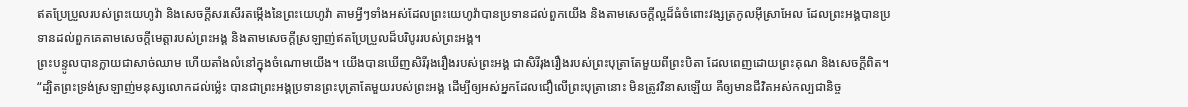ឥតប្រែប្រួលរបស់ព្រះយេហូវ៉ា និងសេចក្ដីសរសើរតម្កើងនៃព្រះយេហូវ៉ា តាមអ្វីៗទាំងអស់ដែលព្រះយេហូវ៉ាបានប្រទានដល់ពួកយើង និងតាមសេចក្ដីល្អដ៏ធំចំពោះវង្សត្រកូលអ៊ីស្រាអែល ដែលព្រះអង្គបានប្រទានដល់ពួកគេតាមសេចក្ដីមេត្តារបស់ព្រះអង្គ និងតាមសេចក្ដីស្រឡាញ់ឥតប្រែប្រួលដ៏បរិបូររបស់ព្រះអង្គ។
ព្រះបន្ទូលបានក្លាយជាសាច់ឈាម ហើយតាំងលំនៅក្នុងចំណោមយើង។ យើងបានឃើញសិរីរុងរឿងរបស់ព្រះអង្គ ជាសិរីរុងរឿងរបស់ព្រះបុត្រាតែមួយពីព្រះបិតា ដែលពេញដោយព្រះគុណ និងសេចក្ដីពិត។
“ដ្បិតព្រះទ្រង់ស្រឡាញ់មនុស្សលោកដល់ម្ល៉េះ បានជាព្រះអង្គប្រទានព្រះបុត្រាតែមួយរបស់ព្រះអង្គ ដើម្បីឲ្យអស់អ្នកដែលជឿលើព្រះបុត្រានោះ មិនត្រូវវិនាសឡើយ គឺឲ្យមានជីវិតអស់កល្បជានិច្ច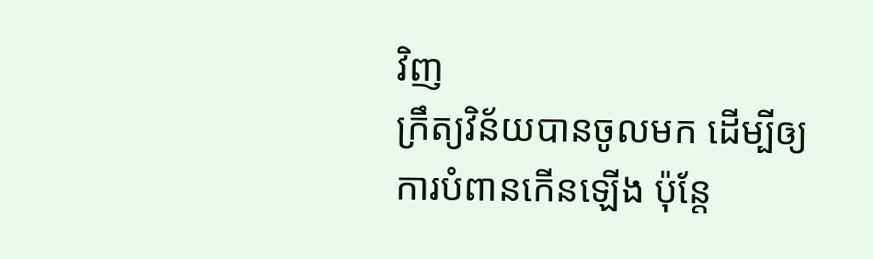វិញ
ក្រឹត្យវិន័យបានចូលមក ដើម្បីឲ្យការបំពានកើនឡើង ប៉ុន្តែ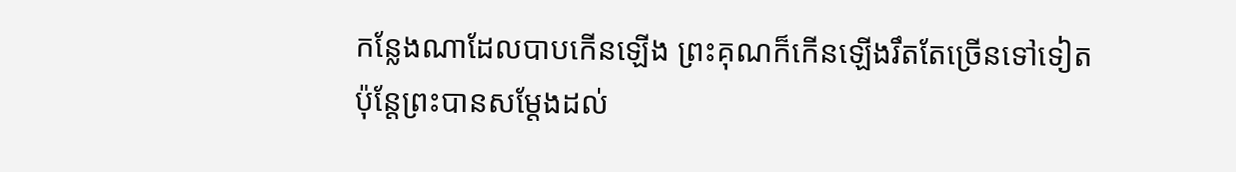កន្លែងណាដែលបាបកើនឡើង ព្រះគុណក៏កើនឡើងរឹតតែច្រើនទៅទៀត
ប៉ុន្តែព្រះបានសម្ដែងដល់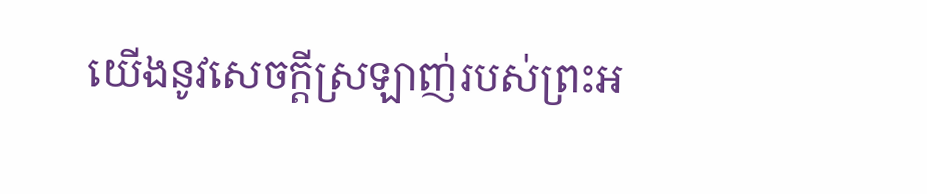យើងនូវសេចក្ដីស្រឡាញ់របស់ព្រះអ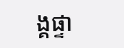ង្គផ្ទា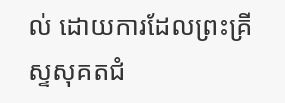ល់ ដោយការដែលព្រះគ្រីស្ទសុគតជំ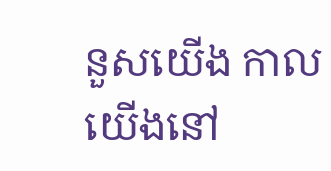នួសយើង កាលយើងនៅ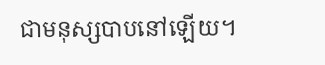ជាមនុស្សបាបនៅឡើយ។